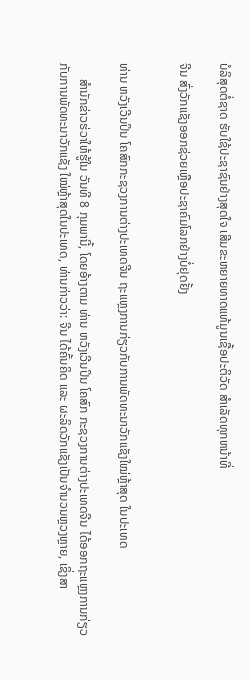ບໍລິສຸດຕໍ່ຊາດ ຮັບໃຊ້ປະຊາຊົນຢ່າງສຸດໃຈ ເສີມຂະຫຍາຍທາດແທ້ມູນເຊື້ອປະຕິວັດ ສໍາເລັດທຸກຫນ້າທີ່

ຈີນ ສົ່ງວັກແຊັງອອກຊ່ວຍເຫຼືອປະຊາຄົມໂລກຢ່າງບໍ່ຢຸດຢັ້ງ


ທ່ານ ຫວັງເວີນປິນ ໂຄສົກກະຊວງການຕ່າງປະເທດຈີນ ຖະແຫຼງການກ່ຽວກັບການພັດທະນາວັກແຊັງໃໝ່ຫຼ້າສຸດ ໃນປະເທດ

     ສຳນັກຂ່າວຮ່ວາໃຫ້ຮູ້ໃນ ວັນທີ 8 ກຸມພານີ້, ໂດຍອ້າງຕາມ ທ່ານ ຫວັງເວີນປິນ ໂຄສົກ ກະຊວງການຕ່າງປະເທດຈີນ ໄດ້ອອກຖະແຫຼງການກ່ຽວ
ກັບການພັດທະນາວັກແຊັງ ໃໝ່ຫຼ້າສຸດໃນປະເທດ, ທ່ານກ່າວວ່າ: ຈີນ ໄດ້ຄົ້ນຄິດ ແລະ ຜະລິດວັກແຊັງເປັນຈໍານວນຫຼວງຫຼາຍ, ເຊິ່ງສາ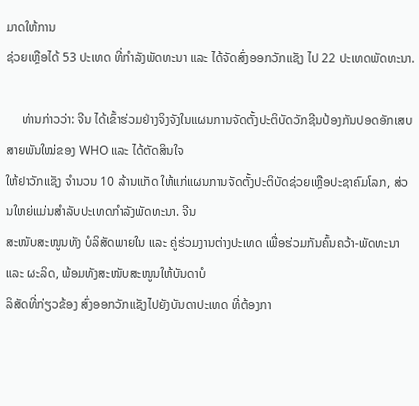ມາດໃຫ້ການ
ຊ່ວຍເຫຼືອໄດ້ 53 ປະເທດ ທີ່ກຳລັງພັດທະນາ ແລະ ໄດ້ຈັດສົ່ງອອກວັກແຊັງ ໄປ 22 ປະເທດພັດທະນາ.

     ທ່ານກ່າວວ່າ: ຈີນ ໄດ້ເຂົ້າຮ່ວມຢ່າງຈິງຈັງໃນແຜນການຈັດຕັ້ງປະຕິບັດວັກຊີນປ້ອງກັນປອດອັກເສບສາຍພັນໃໝ່ຂອງ WHO ແລະ ໄດ້ຕັດສິນໃຈ
ໃຫ້ຢາວັກແຊັງ ຈຳນວນ 10 ລ້ານແກັດ ໃຫ້ແກ່ແຜນການຈັດຕັ້ງປະຕິບັດຊ່ວຍເຫຼືອປະຊາຄົມໂລກ, ສ່ວນໃຫຍ່ແມ່ນສຳລັບປະເທດກຳລັງພັດທະນາ. ຈີນ
ສະໜັບສະໜູນທັງ ບໍລິສັດພາຍໃນ ແລະ ຄູ່ຮ່ວມງານຕ່າງປະເທດ ເພື່ອຮ່ວມກັນຄົ້ນຄວ້າ-ພັດທະນາ ແລະ ຜະລິດ, ພ້ອມທັງສະໜັບສະໜູນໃຫ້ບັນດາບໍ
ລິສັດທີ່ກ່ຽວຂ້ອງ ສົ່ງອອກວັກແຊັງໄປຍັງບັນດາປະເທດ ທີ່ຕ້ອງກາ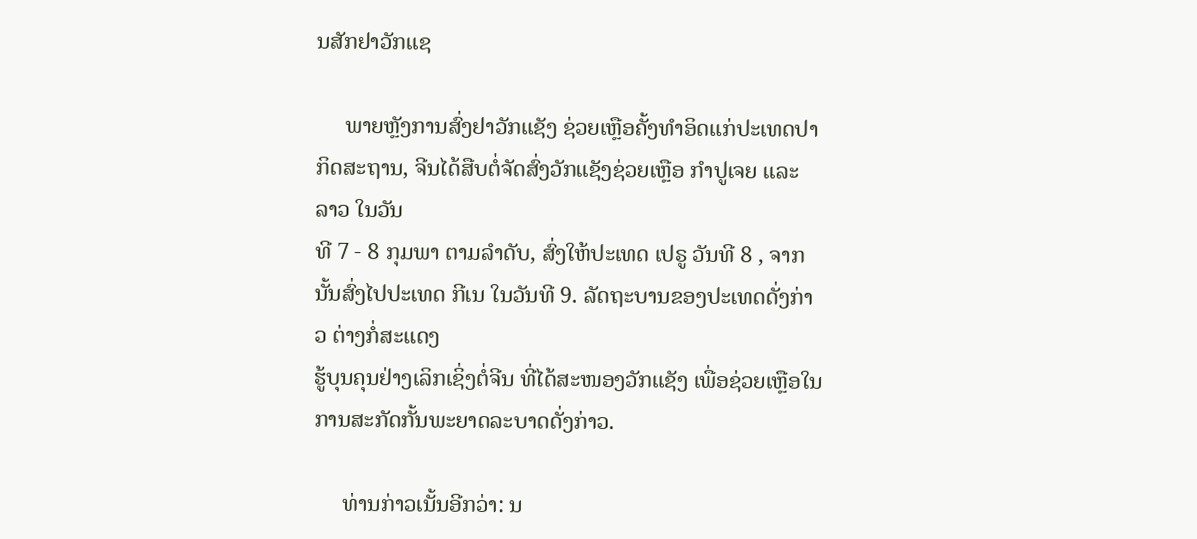ນສັກຢາວັກແຊ

     ພາຍຫຼັງການສົ່ງຢາວັກແຊັງ ຊ່ວຍເຫຼືອຄັ້ງທຳອິດແກ່ປະເທດປາກິດສະຖານ, ຈີນໄດ້ສືບຕໍ່ຈັດສົ່ງວັກແຊັງຊ່ວຍເຫຼືອ ກຳປູເຈຍ ແລະ ລາວ ໃນວັນ
ທີ 7 - 8 ກຸມພາ ຕາມລຳດັບ, ສົ່ງໃຫ້ປະເທດ ເປຣູ ວັນທີ 8 , ຈາກນັ້ນສົ່ງໄປປະເທດ ກີເນ ໃນວັນທີ 9. ລັດຖະບານຂອງປະເທດດັ່ງກ່າວ ຕ່າງກໍ່ສະແດງ
ຮູ້ບຸນຄຸນຢ່າງເລິກເຊິ່ງຕໍ່ຈີນ ທີ່ໄດ້ສະໜອງວັກແຊັງ ເພື່ອຊ່ວຍເຫຼືອໃນການສະກັດກັ້ນພະຍາດລະບາດດັ່ງກ່າວ.

     ທ່ານກ່າວເນັ້ນອີກວ່າ: ນ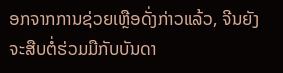ອກຈາກການຊ່ວຍເຫຼືອດັ່ງກ່າວແລ້ວ, ຈີນຍັງຈະສືບຕໍ່ຮ່ວມມືກັບບັນດາ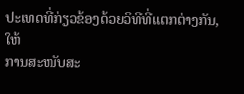ປະເທດທີ່ກ່ຽວຂ້ອງດ້ວຍວິທີທີ່ແຕກຕ່າງກັນ, ໃຫ້
ການສະໜັບສະ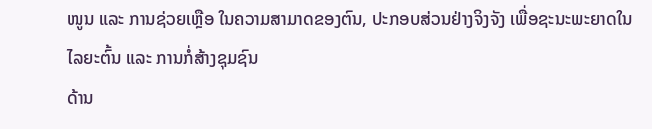ໜູນ ແລະ ການຊ່ວຍເຫຼືອ ໃນຄວາມສາມາດຂອງຕົນ, ປະກອບສ່ວນຢ່າງຈິງຈັງ ເພື່ອຊະນະພະຍາດໃນໄລຍະຕົ້ນ ແລະ ການກໍ່ສ້າງຊຸມຊົນ
ດ້ານ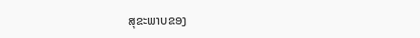ສຸຂະພາບຂອງ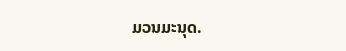ມວນມະນຸດ.